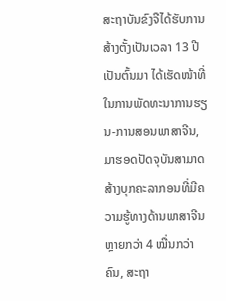ສະຖາບັນຂົງຈືໄດ້ຮັບການສ້າງຕັ້ງເປັນເວລາ 13 ປີເປັນຕົ້ນມາ ໄດ້ເຮັດໜ້າທີ່ໃນການພັດທະນາການຮຽນ-ການສອນພາສາຈີນ, ມາຮອດປັດຈຸບັນສາມາດສ້າງບຸກຄະລາກອນທີ່ມີຄວາມຮູ້ທາງດ້ານພາສາຈີນຫຼາຍກວ່າ 4 ໝື່ນກວ່າຄົນ, ສະຖາ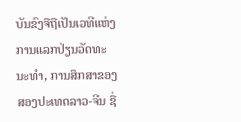ບັນຂົງຈືຖືເປັນເວທີແຫ່ງການແລກປ່ຽນວັດທະນະທໍາ, ການສຶກສາຂອງສອງປະເທດລາວ-ຈີນ ຊື່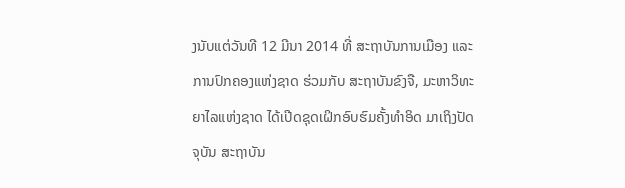ງນັບແຕ່ວັນທີ 12 ມີນາ 2014 ທີ່ ສະຖາບັນການເມືອງ ແລະ ການປົກຄອງແຫ່ງຊາດ ຮ່ວມກັບ ສະຖາບັນຂົງຈື, ມະຫາວິທະຍາໄລແຫ່ງຊາດ ໄດ້ເປີດຊຸດເຝິກອົບຮົມຄັ້ງທໍາອິດ ມາເຖິງປັດຈຸບັນ ສະຖາບັນ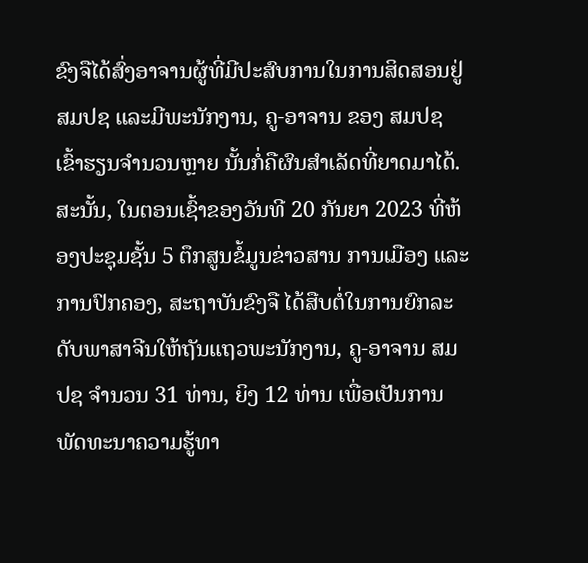ຂົງຈືໄດ້ສົ່ງອາຈານຜູ້ທີ່ມີປະສົບການໃນການສິດສອນຢູ່ ສມປຊ ແລະມີພະນັກງານ, ຄູ-ອາຈານ ຂອງ ສມປຊ ເຂົ້າຮຽນຈໍານວນຫຼາຍ ນັ້ນກໍ່ຄືຜົນສໍາເລັດທີ່ຍາດມາໄດ້.
ສະນັ້ນ, ໃນຕອນເຊົ້າຂອງວັນທີ 20 ກັນຍາ 2023 ທີ່ຫ້ອງປະຊຸມຊັ້ນ 5 ຕຶກສູນຂໍ້ມູນຂ່າວສານ ການເມືອງ ແລະ ການປົກຄອງ, ສະຖາບັນຂົງຈື ໄດ້ສືບຕໍ່ໃນການຍົກລະດັບພາສາຈີນໃຫ້ຖັນແຖວພະນັກງານ, ຄູ-ອາຈານ ສມປຊ ຈຳນວນ 31 ທ່ານ, ຍິງ 12 ທ່ານ ເພື່ອເປັນການພັດທະນາຄວາມຮູ້ທາ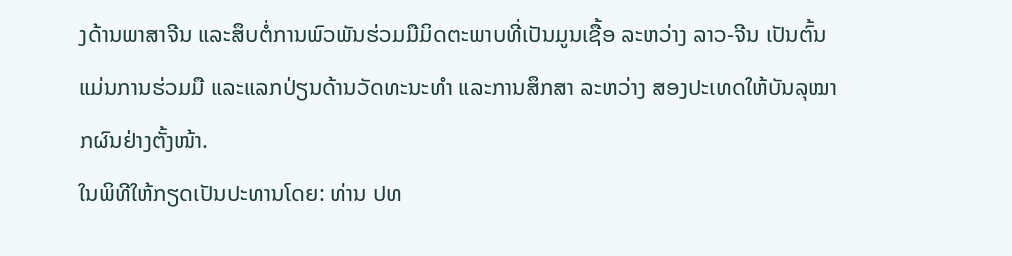ງດ້ານພາສາຈີນ ແລະສຶບຕໍ່ການພົວພັນຮ່ວມມືມິດຕະພາບທີ່ເປັນມູນເຊື້ອ ລະຫວ່າງ ລາວ-ຈີນ ເປັນຕົ້ນແມ່ນການຮ່ວມມື ແລະແລກປ່ຽນດ້ານວັດທະນະທຳ ແລະການສຶກສາ ລະຫວ່າງ ສອງປະເທດໃຫ້ບັນລຸໝາກຜົນຢ່າງຕັ້ງໜ້າ.
ໃນພິທີໃຫ້ກຽດເປັນປະທານໂດຍ: ທ່ານ ປທ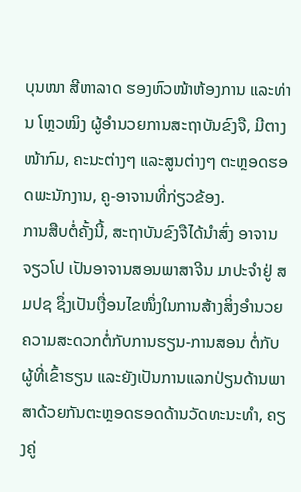ບຸນໜາ ສີຫາລາດ ຮອງຫົວໜ້າຫ້ອງການ ແລະທ່ານ ໂຫຼວໝິງ ຜູ້ອໍານວຍການສະຖາບັນຂົງຈື, ມີຕາງໜ້າກົມ, ຄະນະຕ່າງໆ ແລະສູນຕ່າງໆ ຕະຫຼອດຮອດພະນັກງານ, ຄູ-ອາຈານທີ່ກ່ຽວຂ້ອງ.
ການສືບຕໍ່ຄັ້ງນີ້, ສະຖາບັນຂົງຈືໄດ້ນຳສົ່ງ ອາຈານ ຈຽວໂປ ເປັນອາຈານສອນພາສາຈີນ ມາປະຈຳຢູ່ ສມປຊ ຊຶ່ງເປັນເງື່ອນໄຂໜຶ່ງໃນການສ້າງສິ່ງອຳນວຍຄວາມສະດວກຕໍ່ກັບການຮຽນ-ການສອນ ຕໍ່ກັບຜູ້ທີ່ເຂົ້າຮຽນ ແລະຍັງເປັນການແລກປ່ຽນດ້ານພາສາດ້ວຍກັນຕະຫຼອດຮອດດ້ານວັດທະນະທຳ, ຄຽງຄູ່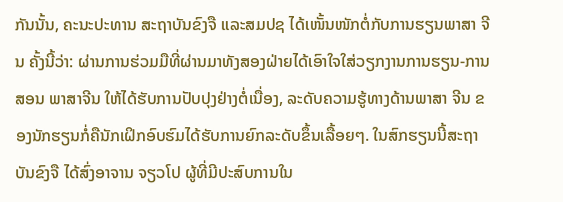ກັນນັ້ນ, ຄະນະປະທານ ສະຖາບັນຂົງຈື ແລະສມປຊ ໄດ້ເໜັ້ນໜັກຕໍ່ກັບການຮຽນພາສາ ຈີນ ຄັ້ງນີ້ວ່າ: ຜ່ານການຮ່ວມມືທີ່ຜ່ານມາທັງສອງຝ່າຍໄດ້ເອົາໃຈໃສ່ວຽກງານການຮຽນ-ການສອນ ພາສາຈີນ ໃຫ້ໄດ້ຮັບການປັບປຸງຢ່າງຕໍ່ເນື່ອງ, ລະດັບຄວາມຮູ້ທາງດ້ານພາສາ ຈີນ ຂອງນັກຮຽນກໍ່ຄືນັກເຝິກອົບຮົມໄດ້ຮັບການຍົກລະດັບຂຶ້ນເລື້ອຍໆ. ໃນສົກຮຽນນີ້ສະຖາບັນຂົງຈື ໄດ້ສົ່ງອາຈານ ຈຽວໂປ ຜູ້ທີ່ມີປະສົບການໃນ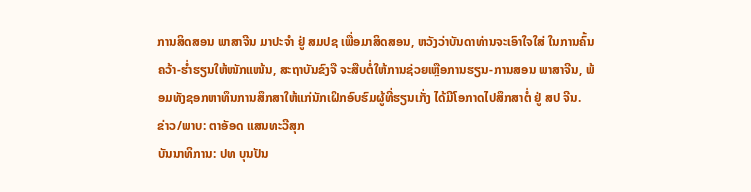ການສິດສອນ ພາສາຈີນ ມາປະຈໍາ ຢູ່ ສມປຊ ເພື່ອມາສິດສອນ, ຫວັງວ່າບັນດາທ່ານຈະເອົາໃຈໃສ່ ໃນການຄົ້ນຄວ້າ-ຮໍ່າຮຽນໃຫ້ໜັກແໜ້ນ, ສະຖາບັນຂົງຈື ຈະສືບຕໍ່ໃຫ້ການຊ່ວຍເຫຼືອການຮຽນ-ການສອນ ພາສາຈີນ, ພ້ອມທັງຊອກຫາທຶນການສຶກສາໃຫ້ແກ່ນັກເຝິກອົບຮົມຜູ້ທີ່ຮຽນເກັ່ງ ໄດ້ມີໂອກາດໄປສຶກສາຕໍ່ ຢູ່ ສປ ຈີນ.
ຂ່າວ/ພາບ: ຕາອັອດ ແສນທະວີສຸກ
ບັນນາທິການ: ປທ ບຸນປັນ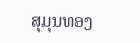ສຸມຸນທອງ